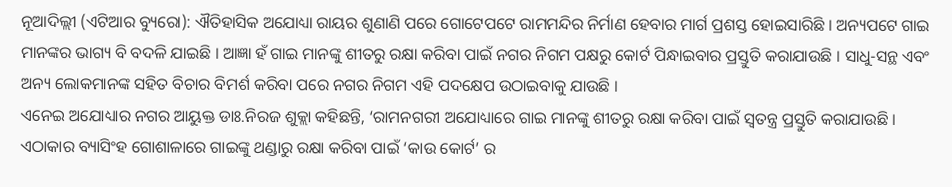ନୂଆଦିଲ୍ଲୀ (ଏଟିଆର ବ୍ୟୁରୋ): ଐତିହାସିକ ଅଯୋଧ୍ୟା ରାୟର ଶୁଣାଣି ପରେ ଗୋଟେପଟେ ରାମମନ୍ଦିର ନିର୍ମାଣ ହେବାର ମାର୍ଗ ପ୍ରଶସ୍ତ ହୋଇସାରିଛି । ଅନ୍ୟପଟେ ଗାଇ ମାନଙ୍କର ଭାଗ୍ୟ ବି ବଦଳି ଯାଇଛି । ଆଜ୍ଞା ହଁ ଗାଇ ମାନଙ୍କୁ ଶୀତରୁ ରକ୍ଷା କରିବା ପାଇଁ ନଗର ନିଗମ ପକ୍ଷରୁ କୋର୍ଟ ପିନ୍ଧାଇବାର ପ୍ରସ୍ତୁତି କରାଯାଉଛି । ସାଧୁ-ସନ୍ଥ ଏବଂ ଅନ୍ୟ ଲୋକମାନଙ୍କ ସହିତ ବିଚାର ବିମର୍ଶ କରିବା ପରେ ନଗର ନିଗମ ଏହି ପଦକ୍ଷେପ ଉଠାଇବାକୁ ଯାଉଛି ।
ଏନେଇ ଅଯୋଧ୍ୟାର ନଗର ଆୟୁକ୍ତ ଡାଃ.ନିରଜ ଶୁକ୍ଲା କହିଛନ୍ତି, ‘ରାମନଗରୀ ଅଯୋଧ୍ୟାରେ ଗାଇ ମାନଙ୍କୁ ଶୀତରୁ ରକ୍ଷା କରିବା ପାଇଁ ସ୍ୱତନ୍ତ୍ର ପ୍ରସ୍ତୁତି କରାଯାଉଛି । ଏଠାକାର ବ୍ୟାସିଂହ ଗୋଶାଳାରେ ଗାଇଙ୍କୁ ଥଣ୍ଡାରୁ ରକ୍ଷା କରିବା ପାଇଁ ‘କାଉ କୋର୍ଟ’ ର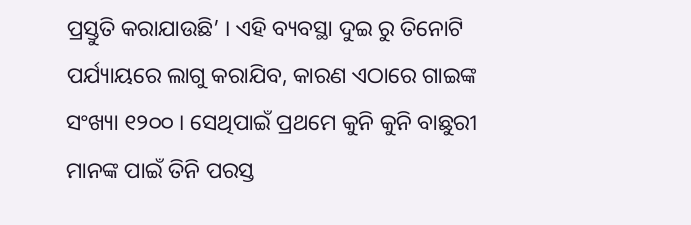ପ୍ରସ୍ତୁତି କରାଯାଉଛି’ । ଏହି ବ୍ୟବସ୍ଥା ଦୁଇ ରୁ ତିନୋଟି ପର୍ଯ୍ୟାୟରେ ଲାଗୁ କରାଯିବ, କାରଣ ଏଠାରେ ଗାଇଙ୍କ ସଂଖ୍ୟା ୧୨୦୦ । ସେଥିପାଇଁ ପ୍ରଥମେ କୁନି କୁନି ବାଛୁରୀ ମାନଙ୍କ ପାଇଁ ତିନି ପରସ୍ତ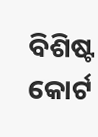ବିଶିଷ୍ଟ କୋର୍ଟ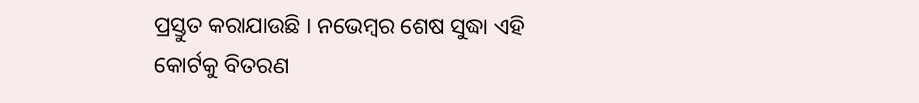ପ୍ରସ୍ତୁତ କରାଯାଉଛି । ନଭେମ୍ବର ଶେଷ ସୁଦ୍ଧା ଏହି କୋର୍ଟକୁ ବିତରଣ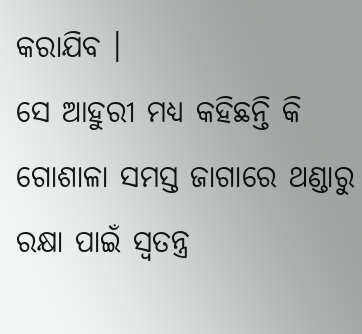କରାଯିବ ।
ସେ ଆହୁରୀ ମଧ୍ୟ କହିଛନ୍ତି କି ଗୋଶାଳା ସମସ୍ତ ଜାଗାରେ ଥଣ୍ଡାରୁ ରକ୍ଷା ପାଇଁ ସ୍ୱତନ୍ତ୍ର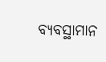ବ୍ୟବସ୍ଥାମାନ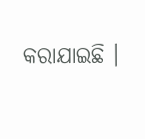କରାଯାଇଛି ।